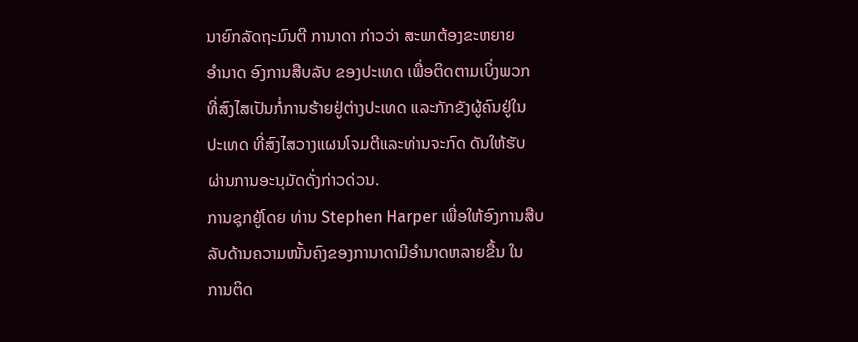ນາຍົກລັດຖະມົນຕີ ການາດາ ກ່າວວ່າ ສະພາຕ້ອງຂະຫຍາຍ
ອຳນາດ ອົງການສືບລັບ ຂອງປະເທດ ເພື່ອຕິດຕາມເບິ່ງພວກ
ທີ່ສົງໄສເປັນກໍ່ການຮ້າຍຢູ່ຕ່າງປະເທດ ແລະກັກຂັງຜູ້ຄົນຢູ່ໃນ
ປະເທດ ທີ່ສົງໄສວາງແຜນໂຈມຕີແລະທ່ານຈະກົດ ດັນໃຫ້ຮັບ
ຜ່ານການອະນຸມັດດັ່ງກ່າວດ່ວນ.
ການຊຸກຍູ້ໂດຍ ທ່ານ Stephen Harper ເພື່ອໃຫ້ອົງການສືບ
ລັບດ້ານຄວາມໜັ້ນຄົງຂອງການາດາມີອຳນາດຫລາຍຂື້ນ ໃນ
ການຕິດ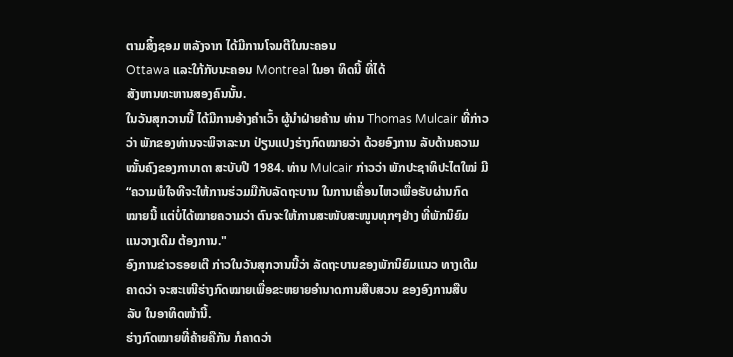ຕາມສິ້ງຊອມ ຫລັງຈາກ ໄດ້ມີການໂຈມຕີໃນນະຄອນ
Ottawa ແລະໃກ້ກັບນະຄອນ Montreal ໃນອາ ທິດນີ້ ທີ່ໄດ້
ສັງຫານທະຫານສອງຄົນນັ້ນ.
ໃນວັນສຸກວານນີ້ ໄດ້ມີການອ້າງຄຳເວົ້າ ຜູ້ນຳຝ່າຍຄ້ານ ທ່ານ Thomas Mulcair ທີ່ກ່າວ
ວ່າ ພັກຂອງທ່ານຈະພິຈາລະນາ ປ່ຽນແປງຮ່າງກົດໝາຍວ່າ ດ້ວຍອົງການ ລັບດ້ານຄວາມ
ໝັ້ນຄົງຂອງການາດາ ສະບັບປີ 1984. ທ່ານ Mulcair ກ່າວວ່າ ພັກປະຊາທິປະໄຕໃໝ່ ມີ
“ຄວາມພໍໃຈທີຈະໃຫ້ການຮ່ວມມືກັບລັດຖະບານ ໃນການເຄື່ອນໄຫວເພື່ອຮັບຜ່ານກົດ
ໝາຍນີ້ ແຕ່ບໍ່ໄດ້ໝາຍຄວາມວ່າ ຕົນຈະໃຫ້ການສະໜັບສະໜູນທຸກໆຢ່າງ ທີ່ພັກນິຍົມ
ແນວາງເດີມ ຕ້ອງການ."
ອົງການຂ່າວຣອຍເຕີ ກ່າວໃນວັນສຸກວານນີ້ວ່າ ລັດຖະບານຂອງພັກນິຍົມແນວ ທາງເດີມ
ຄາດວ່າ ຈະສະເໜີຮ່າງກົດໝາຍເພື່ອຂະຫຍາຍອຳນາດການສືບສວນ ຂອງອົງການສືບ
ລັບ ໃນອາທິດໜ້ານີ້.
ຮ່າງກົດໝາຍທີ່ຄ້າຍຄືກັນ ກໍຄາດວ່າ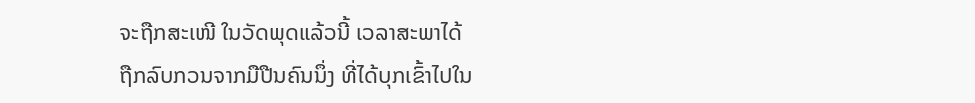ຈະຖືກສະເໜີ ໃນວັດພຸດແລ້ວນີ້ ເວລາສະພາໄດ້
ຖືກລົບກວນຈາກມືປືນຄົນນຶ່ງ ທີ່ໄດ້ບຸກເຂົ້າໄປໃນ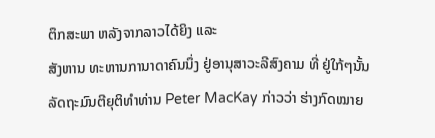ຕຶກສະພາ ຫລັງຈາກລາວໄດ້ຍິງ ແລະ
ສັງຫານ ທະຫານການາດາຄົນນຶ່ງ ຢູ່ອານຸສາວະລີສົງຄາມ ທີ່ ຢູ່ໃກ້ໆນັ້ນ
ລັດຖະມົນຕີຍຸຕິທຳທ່ານ Peter MacKay ກ່າວວ່າ ຮ່າງກົດໝາຍ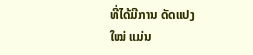ທີ່ໄດ້ມີການ ດັດແປງ
ໃໝ່ ແມ່ນ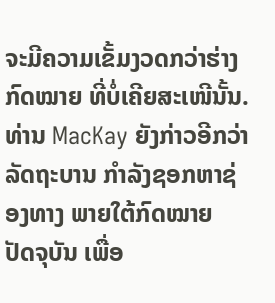ຈະມີຄວາມເຂັ້ມງວດກວ່າຮ່າງກົດໝາຍ ທີ່ບໍ່ເຄີຍສະເໜີນັ້ນ.
ທ່ານ MacKay ຍັງກ່າວອີກວ່າ ລັດຖະບານ ກຳລັງຊອກຫາຊ່ອງທາງ ພາຍໃຕ້ກົດໝາຍ
ປັດຈຸບັນ ເພື່ອ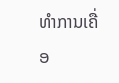ທຳການເຄື່ອ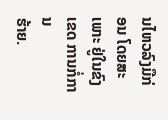ນໄຫວລົງມືກ່ອນ ໂດຍສະເພາະ ຢູ່ໃນຂົງເຂດ ການກໍ່ການ
ຮ້າຍ.